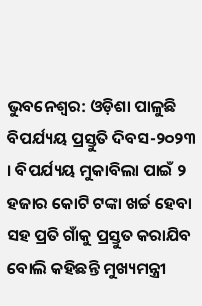ଭୁବନେଶ୍ବର: ଓଡ଼ିଶା ପାଳୁଛି ବିପର୍ଯ୍ୟୟ ପ୍ରସ୍ତୁତି ଦିବସ-୨୦୨୩ । ବିପର୍ଯ୍ୟୟ ମୁକାବିଲା ପାଇଁ ୨ ହଜାର କୋଟି ଟଙ୍କା ଖର୍ଚ୍ଚ ହେବା ସହ ପ୍ରତି ଗାଁକୁ ପ୍ରସ୍ତୁତ କରାଯିବ ବୋଲି କହିଛନ୍ତି ମୁଖ୍ୟମନ୍ତ୍ରୀ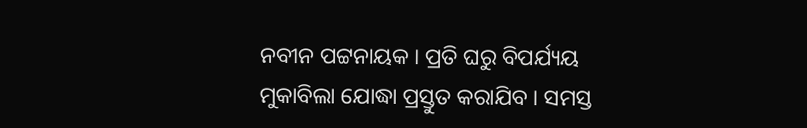ନବୀନ ପଟ୍ଟନାୟକ । ପ୍ରତି ଘରୁ ବିପର୍ଯ୍ୟୟ ମୁକାବିଲା ଯୋଦ୍ଧା ପ୍ରସ୍ତୁତ କରାଯିବ । ସମସ୍ତ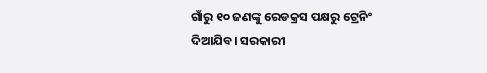ଗାଁରୁ ୧୦ ଜଣଙ୍କୁ ରେଡକ୍ରସ ପକ୍ଷରୁ ଟ୍ରେନିଂ ଦିଆଯିବ। ସରକାରୀ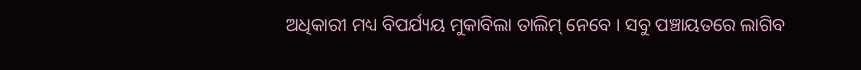ଅଧିକାରୀ ମଧ୍ୟ ବିପର୍ଯ୍ୟୟ ମୁକାବିଲା ତାଲିମ୍ ନେବେ । ସବୁ ପଞ୍ଚାୟତରେ ଲାଗିବ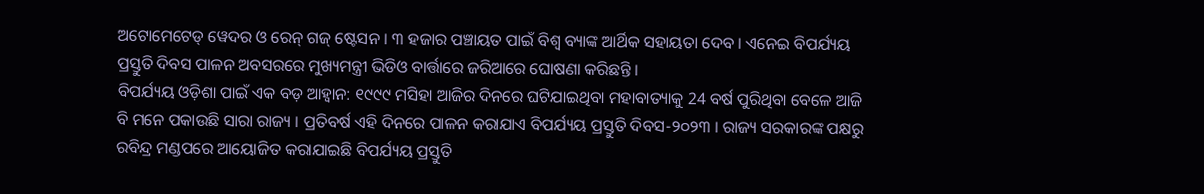ଅଟୋମେଟେଡ୍ ୱେଦର ଓ ରେନ୍ ଗଜ୍ ଷ୍ଟେସନ । ୩ ହଜାର ପଞ୍ଚାୟତ ପାଇଁ ବିଶ୍ୱ ବ୍ୟାଙ୍କ ଆର୍ଥିକ ସହାୟତା ଦେବ । ଏନେଇ ବିପର୍ଯ୍ୟୟ ପ୍ରସ୍ତୁତି ଦିବସ ପାଳନ ଅବସରରେ ମୁଖ୍ୟମନ୍ତ୍ରୀ ଭିଡିଓ ବାର୍ତ୍ତାରେ ଜରିଆରେ ଘୋଷଣା କରିଛନ୍ତି ।
ବିପର୍ଯ୍ୟୟ ଓଡ଼ିଶା ପାଇଁ ଏକ ବଡ଼ ଆହ୍ବାନ: ୧୯୯୯ ମସିହା ଆଜିର ଦିନରେ ଘଟିଯାଇଥିବା ମହାବାତ୍ୟାକୁ 24 ବର୍ଷ ପୁରିଥିବା ବେଳେ ଆଜି ବି ମନେ ପକାଉଛି ସାରା ରାଜ୍ୟ । ପ୍ରତିବର୍ଷ ଏହି ଦିନରେ ପାଳନ କରାଯାଏ ବିପର୍ଯ୍ୟୟ ପ୍ରସ୍ତୁତି ଦିବସ-୨୦୨୩ । ରାଜ୍ୟ ସରକାରଙ୍କ ପକ୍ଷରୁ ରବିନ୍ଦ୍ର ମଣ୍ଡପରେ ଆୟୋଜିତ କରାଯାଇଛି ବିପର୍ଯ୍ୟୟ ପ୍ରସ୍ତୁତି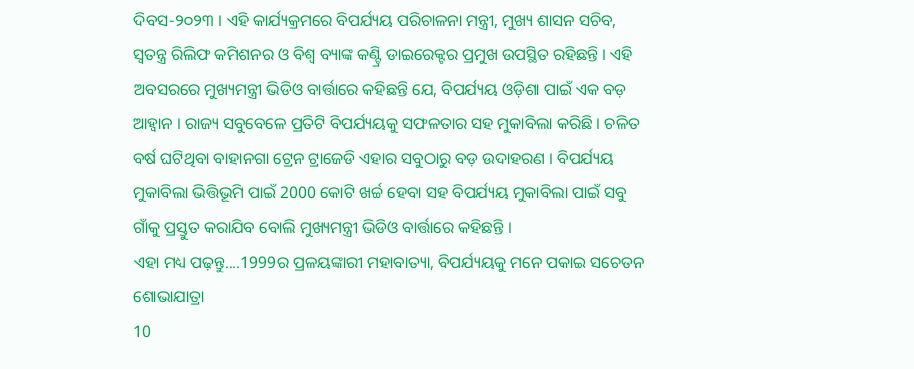ଦିବସ-୨୦୨୩ । ଏହି କାର୍ଯ୍ୟକ୍ରମରେ ବିପର୍ଯ୍ୟୟ ପରିଚାଳନା ମନ୍ତ୍ରୀ, ମୁଖ୍ୟ ଶାସନ ସଚିବ, ସ୍ଵତନ୍ତ୍ର ରିଲିଫ କମିଶନର ଓ ବିଶ୍ୱ ବ୍ୟାଙ୍କ କଣ୍ଟ୍ରି ଡାଇରେକ୍ଟର ପ୍ରମୁଖ ଉପସ୍ଥିତ ରହିଛନ୍ତି । ଏହି ଅବସରରେ ମୁଖ୍ୟମନ୍ତ୍ରୀ ଭିଡିଓ ବାର୍ତ୍ତାରେ କହିଛନ୍ତି ଯେ, ବିପର୍ଯ୍ୟୟ ଓଡ଼ିଶା ପାଇଁ ଏକ ବଡ଼ ଆହ୍ବାନ । ରାଜ୍ୟ ସବୁବେଳେ ପ୍ରତିଟି ବିପର୍ଯ୍ୟୟକୁ ସଫଳତାର ସହ ମୁକାବିଲା କରିଛି । ଚଳିତ ବର୍ଷ ଘଟିଥିବା ବାହାନଗା ଟ୍ରେନ ଟ୍ରାଜେଡି ଏହାର ସବୁଠାରୁ ବଡ଼ ଉଦାହରଣ । ବିପର୍ଯ୍ୟୟ ମୁକାବିଲା ଭିତ୍ତିଭୂମି ପାଇଁ 2000 କୋଟି ଖର୍ଚ୍ଚ ହେବା ସହ ବିପର୍ଯ୍ୟୟ ମୁକାବିଲା ପାଇଁ ସବୁ ଗାଁକୁ ପ୍ରସ୍ତୁତ କରାଯିବ ବୋଲି ମୁଖ୍ୟମନ୍ତ୍ରୀ ଭିଡିଓ ବାର୍ତ୍ତାରେ କହିଛନ୍ତି ।
ଏହା ମଧ୍ୟ ପଢ଼ନ୍ତୁ....1999ର ପ୍ରଳୟଙ୍କାରୀ ମହାବାତ୍ୟା, ବିପର୍ଯ୍ୟୟକୁ ମନେ ପକାଇ ସଚେତନ ଶୋଭାଯାତ୍ରା
10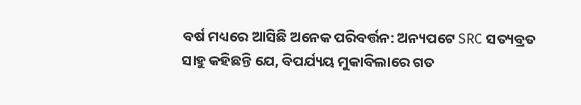ବର୍ଷ ମଧ୍ୟରେ ଆସିଛି ଅନେକ ପରିବର୍ତ୍ତନ: ଅନ୍ୟପଟେ SRC ସତ୍ୟବ୍ରତ ସାହୁ କହିଛନ୍ତି ଯେ, ବିପର୍ଯ୍ୟୟ ମୁକାବିଲାରେ ଗତ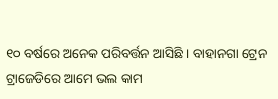୧୦ ବର୍ଷରେ ଅନେକ ପରିବର୍ତ୍ତନ ଆସିଛି । ବାହାନଗା ଟ୍ରେନ ଟ୍ରାଜେଡିରେ ଆମେ ଭଲ କାମ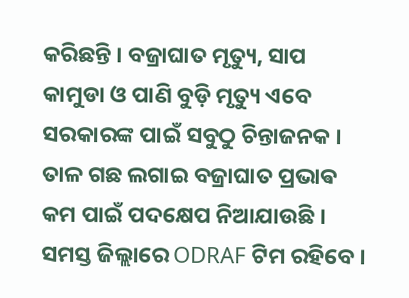କରିଛନ୍ତି । ବଜ୍ରାଘାତ ମୃତ୍ୟୁ, ସାପ କାମୁଡା ଓ ପାଣି ବୁଡ଼ି ମୃତ୍ୟୁ ଏବେ ସରକାରଙ୍କ ପାଇଁ ସବୁଠୁ ଚିନ୍ତାଜନକ । ତାଳ ଗଛ ଲଗାଇ ବଜ୍ରାଘାତ ପ୍ରଭାଵ କମ ପାଇଁ ପଦକ୍ଷେପ ନିଆଯାଉଛି । ସମସ୍ତ ଜିଲ୍ଲାରେ ODRAF ଟିମ ରହିବେ ।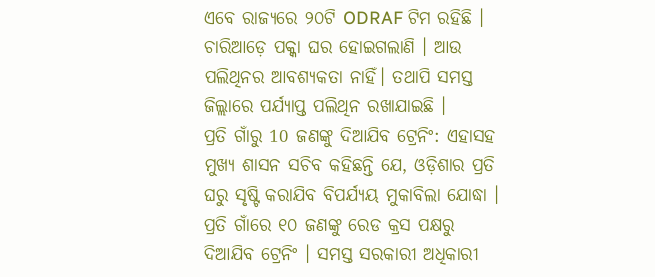ଏବେ ରାଜ୍ୟରେ ୨୦ଟି ODRAF ଟିମ ରହିଛି । ଚାରିଆଡ଼େ ପକ୍କା ଘର ହୋଇଗଲାଣି । ଆଉ ପଲିଥିନର ଆବଶ୍ୟକତା ନାହିଁ। ତଥାପି ସମସ୍ତ ଜିଲ୍ଲାରେ ପର୍ଯ୍ୟାପ୍ତ ପଲିଥିନ ରଖାଯାଇଛି ।
ପ୍ରତି ଗାଁରୁ 10 ଜଣଙ୍କୁ ଦିଆଯିବ ଟ୍ରେନିଂ: ଏହାସହ ମୁଖ୍ୟ ଶାସନ ସଚିବ କହିଛନ୍ତି ଯେ, ଓଡ଼ିଶାର ପ୍ରତି ଘରୁ ସୃଷ୍ଟି କରାଯିବ ବିପର୍ଯ୍ୟୟ ମୁକାବିଲା ଯୋଦ୍ଧା । ପ୍ରତି ଗାଁରେ ୧୦ ଜଣଙ୍କୁ ରେଡ କ୍ରସ ପକ୍ଷରୁ ଦିଆଯିବ ଟ୍ରେନିଂ । ସମସ୍ତ ସରକାରୀ ଅଧିକାରୀ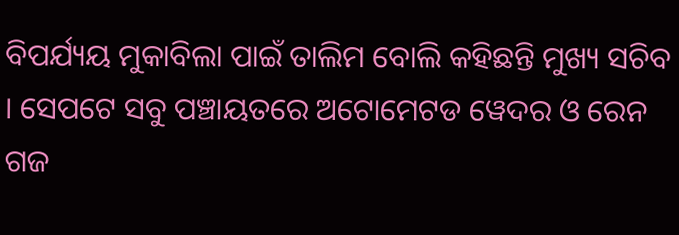ବିପର୍ଯ୍ୟୟ ମୁକାବିଲା ପାଇଁ ତାଲିମ ବୋଲି କହିଛନ୍ତି ମୁଖ୍ୟ ସଚିବ । ସେପଟେ ସବୁ ପଞ୍ଚାୟତରେ ଅଟୋମେଟଡ ୱେଦର ଓ ରେନ ଗଜ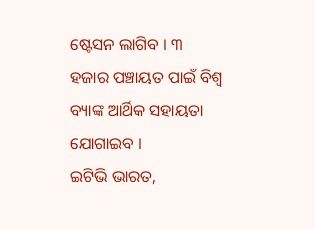ଷ୍ଟେସନ ଲାଗିବ । ୩ ହଜାର ପଞ୍ଚାୟତ ପାଇଁ ବିଶ୍ଵ ବ୍ୟାଙ୍କ ଆର୍ଥିକ ସହାୟତା ଯୋଗାଇବ ।
ଇଟିଭି ଭାରତ,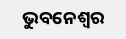ଭୁବନେଶ୍ବର